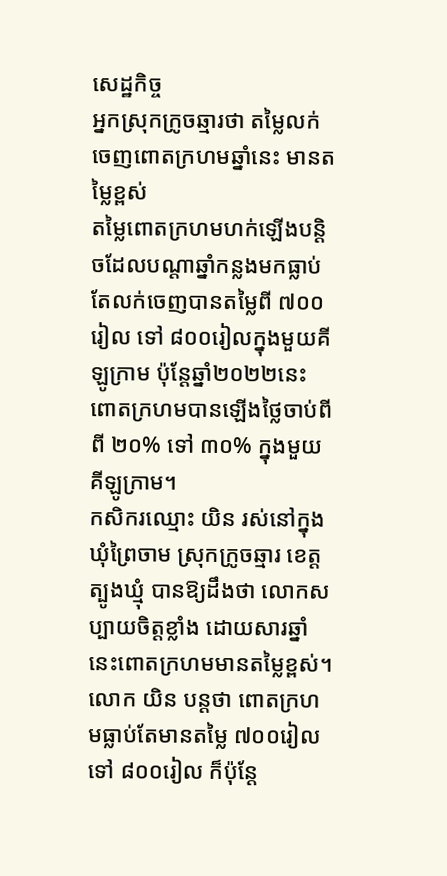សេដ្ឋកិច្ច
អ្នកស្រុកក្រូចឆ្មារថា តម្លៃលក់ចេញពោតក្រហមឆ្នាំនេះ មានតម្លៃខ្ពស់
តម្លៃពោតក្រហមហក់ឡើងបន្តិចដែលបណ្តាឆ្នាំកន្លងមកធ្លាប់តែលក់ចេញបានតម្លៃពី ៧០០រៀល ទៅ ៨០០រៀលក្នុងមួយគីឡូក្រាម ប៉ុន្តែឆ្នាំ២០២២នេះ ពោតក្រហមបានឡើងថ្លៃចាប់ពី ពី ២០% ទៅ ៣០% ក្នុងមួយគីឡូក្រាម។
កសិករឈ្មោះ យិន រស់នៅក្នុងឃុំព្រៃចាម ស្រុកក្រូចឆ្មារ ខេត្តត្បូងឃ្មុំ បានឱ្យដឹងថា លោកសប្បាយចិត្តខ្លាំង ដោយសារឆ្នាំនេះពោតក្រហមមានតម្លៃខ្ពស់។ លោក យិន បន្តថា ពោតក្រហមធ្លាប់តែមានតម្លៃ ៧០០រៀល ទៅ ៨០០រៀល ក៏ប៉ុន្តែ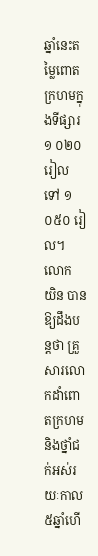ឆ្នាំនេះតម្លៃពោតក្រហមក្នុងទីផ្សារ ១ ០២០ រៀល ទៅ ១ ០៥០ រៀល។
លោក យិន បានឱ្យដឹងបន្តថា គ្រួសារលោកដាំពោតក្រហម និងថ្នាំជក់អស់រយៈកាល៥ឆ្នាំហើ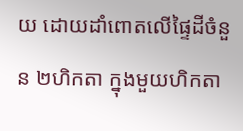យ ដោយដាំពោតលើផ្ទៃដីចំនួន ២ហិកតា ក្នុងមួយហិកតា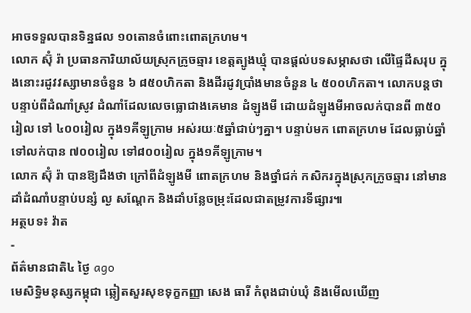អាចទទួលបានទិន្នផល ១០តោនចំពោះពោតក្រហម។
លោក ស៊ុំ រ៉ា ប្រធានការិយាល័យស្រុកក្រូចឆ្មារ ខេត្តត្បូងឃ្មុំ បានផ្តល់បទសម្ភាសថា លើផ្ទៃដីសរុប ក្នុងនោះរដូវវស្សាមានចំនួន ៦ ៨៥០ហិកតា និងដីរដូវប្រាំងមានចំនួន ៤ ៥០០ហិកតា។ លោកបន្តថា បន្ទាប់ពីដំណាំស្រូវ ដំណាំដែលលេចធ្លោជាងគេមាន ដំឡូងមី ដោយដំឡូងមីអាចលក់បានពី ៣៥០រៀល ទៅ ៤០០រៀល ក្នុង១គីឡូក្រាម អស់រយៈ៥ឆ្នាំជាប់ៗគ្នា។ បន្ទាប់មក ពោតក្រហម ដែលធ្លាប់ឆ្នាំទៅលក់បាន ៧០០រៀល ទៅ៨០០រៀល ក្នុង១គីឡូក្រាម។
លោក ស៊ុំ រ៉ា បានឱ្យដឹងថា ក្រៅពីដំឡូងមី ពោតក្រហម និងថ្នាំជក់ កសិករក្នុងស្រុកក្រូចឆ្មារ នៅមានដាំដំណាំបន្ទាប់បន្សំ ល្ង សណ្តែក និងដាំបន្លែចម្រុះដែលជាតម្រូវការទីផ្សារ៕
អត្ថបទ៖ វ៉ាត
-
ព័ត៌មានជាតិ៤ ថ្ងៃ ago
មេសិទ្ធិមនុស្សកម្ពុជា ឆ្លៀតសួរសុខទុក្ខកញ្ញា សេង ធារី កំពុងជាប់ឃុំ និងមើលឃើញ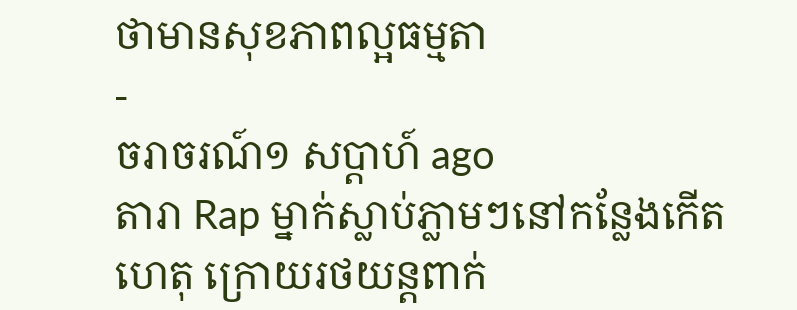ថាមានសុខភាពល្អធម្មតា
-
ចរាចរណ៍១ សប្តាហ៍ ago
តារា Rap ម្នាក់ស្លាប់ភ្លាមៗនៅកន្លែងកើតហេតុ ក្រោយរថយន្ដពាក់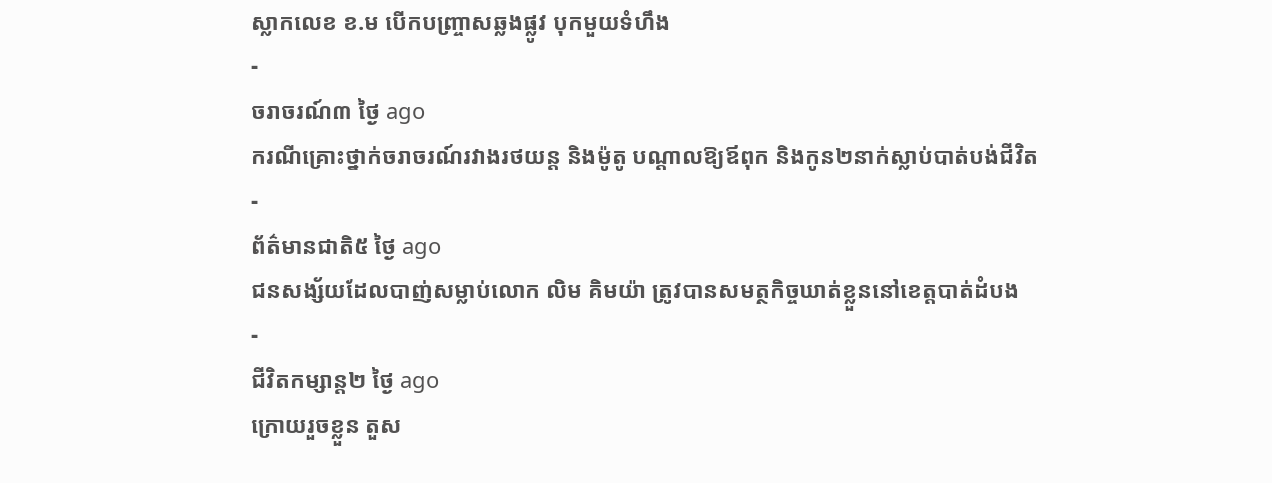ស្លាកលេខ ខ.ម បើកបញ្ច្រាសឆ្លងផ្លូវ បុកមួយទំហឹង
-
ចរាចរណ៍៣ ថ្ងៃ ago
ករណីគ្រោះថ្នាក់ចរាចរណ៍រវាងរថយន្ត និងម៉ូតូ បណ្ដាលឱ្យឪពុក និងកូន២នាក់ស្លាប់បាត់បង់ជីវិត
-
ព័ត៌មានជាតិ៥ ថ្ងៃ ago
ជនសង្ស័យដែលបាញ់សម្លាប់លោក លិម គិមយ៉ា ត្រូវបានសមត្ថកិច្ចឃាត់ខ្លួននៅខេត្តបាត់ដំបង
-
ជីវិតកម្សាន្ដ២ ថ្ងៃ ago
ក្រោយរួចខ្លួន តួស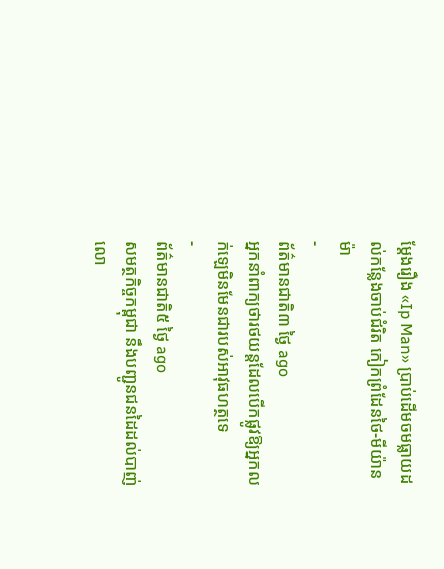ម្ដែងរឿង «Ip Man» ប្រាប់ដើមចមធ្លាយដល់កន្លែងចាប់ជំរិត កៀកព្រំដែនថៃ-មីយ៉ានម៉ា
-
ព័ត៌មានជាតិ៣ ថ្ងៃ ago
អ្នកនាំពាក្យថារថយន្តដែលបើកផ្លូវឱ្យអ្នកលក់ឡេមិនមែនជារបស់អាវុធហត្ថទេ
-
ព័ត៌មានជាតិ៥ ថ្ងៃ ago
សមត្ថកិច្ចកម្ពុជា នឹងបញ្ជូនជនដៃដល់បាញ់លោ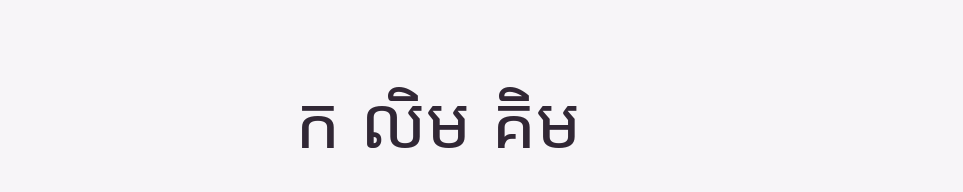ក លិម គិម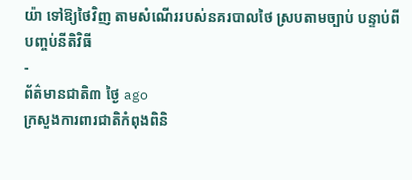យ៉ា ទៅឱ្យថៃវិញ តាមសំណើររបស់នគរបាលថៃ ស្របតាមច្បាប់ បន្ទាប់ពីបញ្ចប់នីតិវិធី
-
ព័ត៌មានជាតិ៣ ថ្ងៃ ago
ក្រសួងការពារជាតិកំពុងពិនិ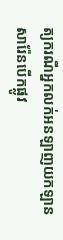ត្យករណីអ្នកលក់អនឡាញយកឡានសារ៉ែនបើកផ្លូវ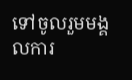ទៅចូលរួមមង្គលការ